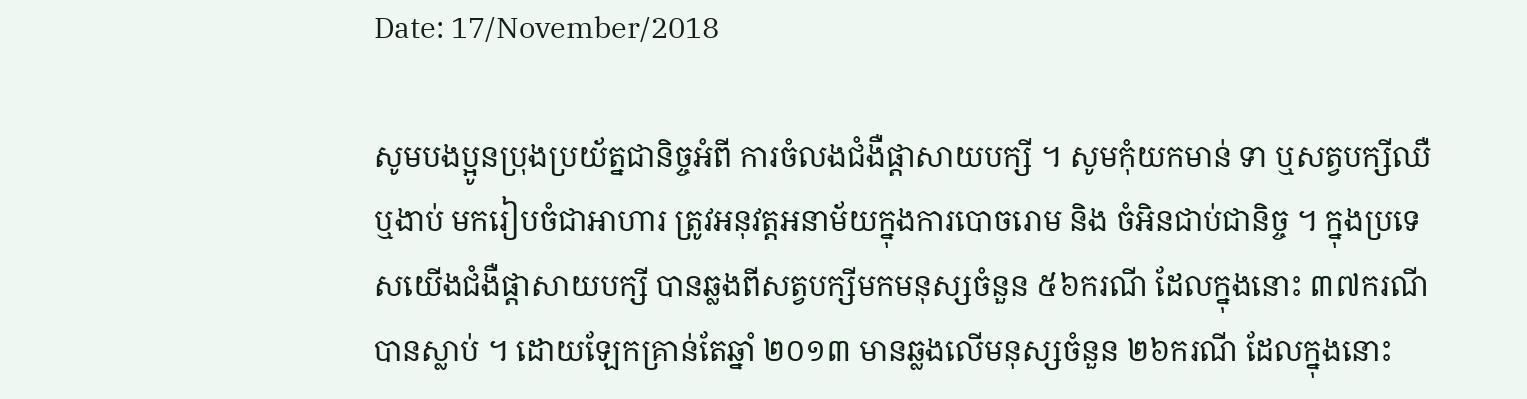Date: 17/November/2018

សូមបងប្អូនប្រុងប្រយ័ត្នជានិច្ចអំពី ការចំលងជំងឺផ្តាសាយបក្សី ។ សូមកុំយកមាន់ ទា ឬសត្វបក្សីឈឺឬងាប់ មករៀបចំជាអាហារ ត្រូវអនុវត្តអនាម័យក្នុងការបោចរោម និង ចំអិនជាប់ជានិច្ច ។ ក្នុងប្រទេសយើងជំងឺផ្តាសាយបក្សី បានឆ្លងពីសត្វបក្សីមកមនុស្សចំនួន ៥៦ករណី ដែលក្នុងនោះ ៣៧ករណីបានស្លាប់ ។ ដោយឡែកគ្រាន់តែឆ្នាំ ២០១៣ មានឆ្លងលើមនុស្សចំនួន ២៦ករណី ដែលក្នុងនោះ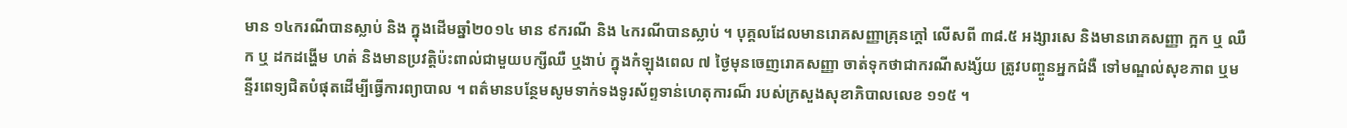មាន ១៤ករណីបានស្លាប់ និង ក្នុងដើមឆ្នាំ២០១៤ មាន ៩ករណី និង ៤ករណីបានស្លាប់ ។ បុគ្គលដែលមានរោគសញ្ញាគ្រុនក្តៅ លើសពី ៣៨.៥ អង្សារសេ និងមានរោគសញ្ញា ក្អក ឬ ឈឺក ឬ ដកដង្ហើម ហត់ និងមានប្រវត្តិប៉ះពាល់ជាមួយបក្សីឈឺ ឬងាប់ ក្នុងកំឡុងពេល ៧ ថ្ងៃមុនចេញរោគសញ្ញា ចាត់ទុកថាជាករណីសង្ស័យ ត្រូវបញ្ចូនអ្នកជំងឺ ទៅមណ្ឌល់សុខភាព ឬមន្ទីរពេទ្យជិតបំផុតដើម្បីធ្វើការព្យាបាល ។ ពត៌មានបន្ថែមសូមទាក់ទងទូរស័ព្ទទាន់ហេតុការណ៏ របស់ក្រសួងសុខាភិបាលលេខ ១១៥ ។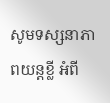សូមទស្សនាភាពយន្តខ្លី អំពី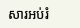សារអប់រំ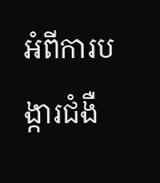អំពីការបង្ការជំងឺ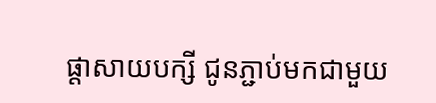ផ្តាសាយបក្សី ជូនភ្ជាប់មកជាមួយ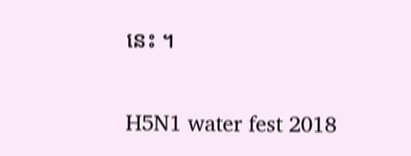នេះ ។

H5N1 water fest 2018